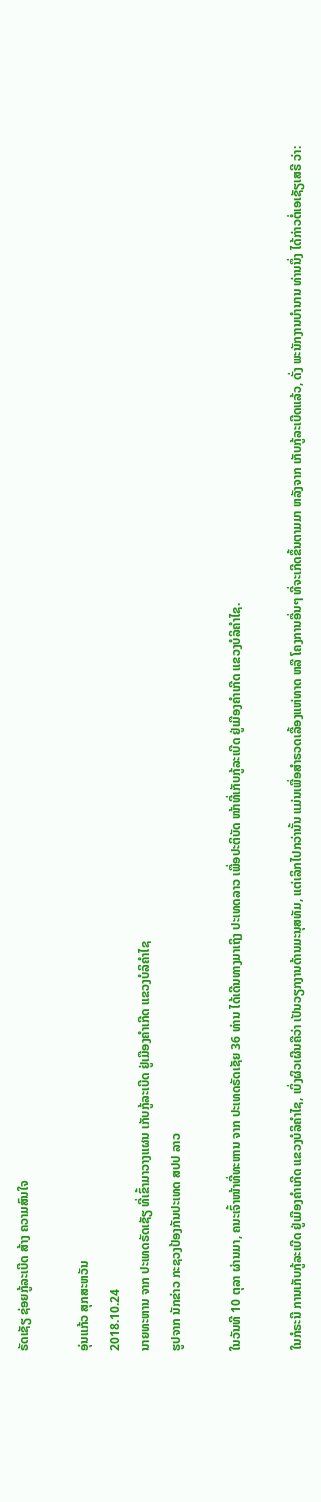ຣັດເຊັຽ ຊ່ອຍກູ້ລະເບີດ ສ້າງ ຄວາມສົນໃຈ

ອຸ່ນແກ້ວ ສຸກສະຫວັນ
2018.10.24
ນາຍທະຫານ ຈາກ ປະເທດຣັດເຊັຽ ທີ່ເຂົ້າມາວາງແຜນ ເກັບກູ້ລະເບີດ ຢູ່ເມືອງຄໍາເກີດ ແຂວງບໍລິຄໍາໄຊ
ຮູປຈາກ ນັກຂ່າວ ກະຊວງປ້ອງກັນປະເທດ ສປປ ລາວ

ໃນວັນທີ 10 ຕຸລາ ຜ່ານມາ, ຄນະເຈົ້າໜ້າທີ່ທະຫານ ຈາກ ປະເທດຣັດເຊັຍ 36 ທ່ານ ໄດ້ເດີນທາງມາເຖິງ ປະເທດລາວ ເພື່ອປະຕິບັດ ໜ້າທີ່ເກັບກູ້ລະເບີດ ຢູ່ເມືອງຄຳເກີດ ແຂວງບໍລິຄຳໄຊ.

ໃນກໍຣະນີ ການເກັບກູ້ລະເບີດ ຢູ່ເມືອງຄຳເກີດ ແຂວງບໍລິຄຳໄຊ, ເບິ່ງຜິວເຜີນຄືວ່າ ເປັນວຽກງານດ້ານມະນຸສທັມ, ແຕ່ເລິກໄປກວ່ານັ້ນ ແມ່ນເພື່ອສຳຣວດເລື້ອງແຫ່ທາດ ຫລື ໂຄງການອື່ນໆ ທີ່ຈະເກີດຂຶ້ນຕາມມາ ຫລັງຈາກ ເກັບກູ້ລະເບີດແລ້ວ, ດັ່ງ ພະນັກງານບຳນານ ທ່ານນຶ່ງ ໄດ້ກ່າວຕໍ່ເອເຊັຽເສຣີ ວ່າ: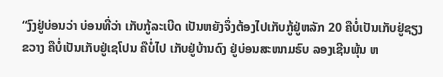“ງົງຢູ່ບ່ອນວ່າ ບ່ອນທີ່ວ່າ ເກັບກູ້ລະເບີດ ເປັນຫຍັງຈຶ່ງຕ້ອງໄປເກັບກູ້ຢູ່ຫລັກ 20 ຄືບໍ່ເປັນເກັບຢູ່ຊຽງຂວາງ ຄືບໍ່ເປັນເກັບຢູ່ເຊໂປນ ຄືບໍ່ໄປ ເກັບຢູ່ບ້ານດົງ ຢູ່ບ່ອນສະໜາມຣົບ ລອງເຊີນພຸ້ນ ຫ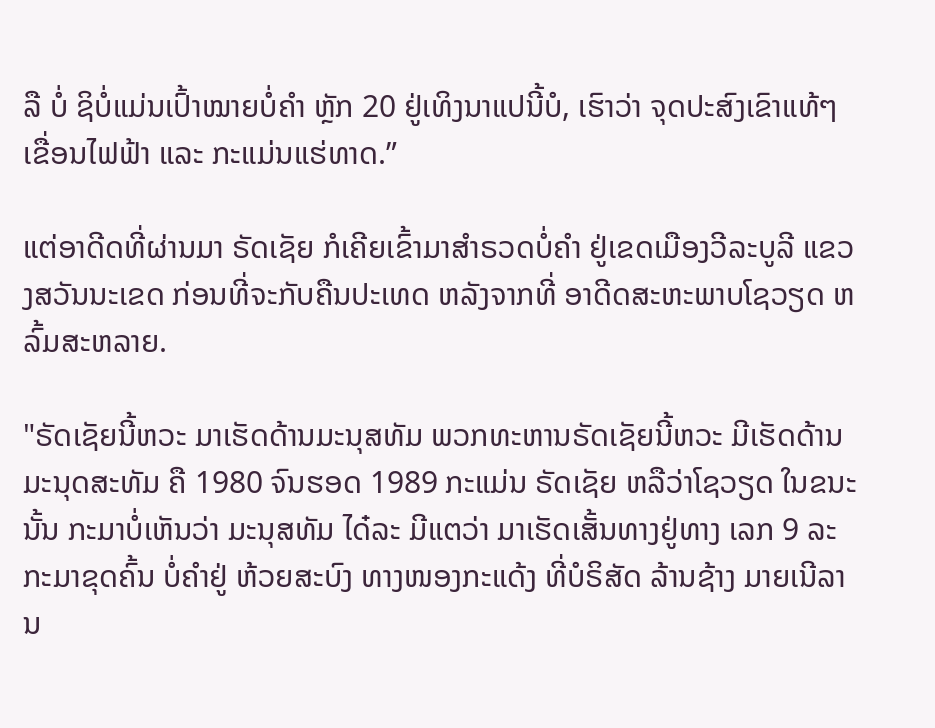ລື ບໍ່ ຊິບໍ່ແມ່ນເປົ້າໝາຍບໍ່ຄຳ ຫຼັກ 20 ຢູ່ເທິງນາແປນີ້ບໍ, ເຮົາວ່າ ຈຸດປະສົງເຂົາແທ້ໆ ເຂື່ອນໄຟຟ້າ ແລະ ກະແມ່ນແຮ່ທາດ.”

ແຕ່ອາດີດທີ່ຜ່ານມາ ຣັດເຊັຍ ກໍເຄີຍເຂົ້າມາສຳຣວດບໍ່ຄຳ ຢູ່ເຂດເມືອງວີລະບູລີ ແຂວງສວັນນະເຂດ ກ່ອນທີ່ຈະກັບຄືນປະເທດ ຫລັງຈາກທີ່ ອາດີດສະຫະພາບໂຊວຽດ ຫລົ້ມສະຫລາຍ.

"ຣັດເຊັຍນີ້ຫວະ ມາເຮັດດ້ານມະນຸສທັມ ພວກທະຫານຣັດເຊັຍນີ້ຫວະ ມີເຮັດດ້ານມະນຸດສະທັມ ຄື 1980 ຈົນຮອດ 1989 ກະແມ່ນ ຣັດເຊັຍ ຫລືວ່າໂຊວຽດ ໃນຂນະນັ້ນ ກະມາບໍ່ເຫັນວ່າ ມະນຸສທັມ ໄດ໋ລະ ມີແຕວ່າ ມາເຮັດເສັ້ນທາງຢູ່ທາງ ເລກ 9 ລະກະມາຂຸດຄົ້ນ ບໍ່ຄຳຢູ່ ຫ້ວຍສະບົງ ທາງໜອງກະແດ້ງ ທີ່ບໍຣິສັດ ລ້ານຊ້າງ ມາຍເນີລານ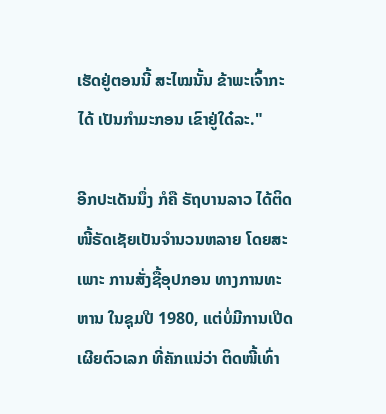ເຮັດຢູ່ຕອນນີ້ ສະໄໝນັ້ນ ຂ້າພະເຈົ້າກະໄດ້ ເປັນກຳມະກອນ ເຂົາຢູ່ໃດ໋ລະ."

ອີກປະເດັນນຶ່ງ ກໍຄື ຣັຖບານລາວ ໄດ້ຕິດໜີ້ຣັດເຊັຍເປັນຈຳນວນຫລາຍ ໂດຍສະເພາະ ການສັ່ງຊື້ອຸປກອນ ທາງການທະຫານ ໃນຊຸມປີ 1980, ແຕ່ບໍ່ມີການເປີດເຜີຍຕົວເລກ ທີ່ຄັກແນ່ວ່າ ຕິດໜີ້ເທົ່າ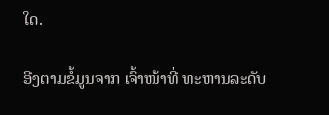ໃດ.

ອີງຕາມຂໍ້ມູນຈາກ ເຈົ້າໜ້າທີ່ ທະຫານລະດັບ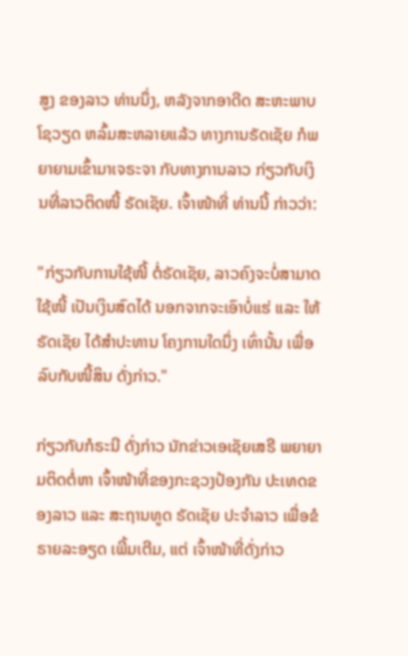ສູງ ຂອງລາວ ທ່ານນຶ່ງ, ຫລັງຈາກອາດີດ ສະຫະພາບໂຊວຽດ ຫລົ້ມສະຫລາຍແລ້ວ ທາງການຣັດເຊັຍ ກໍພຍາຍາມເຂົ້າມາເຈຣະຈາ ກັບທາງການລາວ ກ່ຽວກັບເງິນທີ່ລາວຕິດໜີ້ ຣັດເຊັຍ. ເຈົ້າໜ້າທີ່ ທ່ານນີ້ ກ່າວວ່າ:

"ກ່ຽວກັບການໃຊ້ໜີ້ ຕໍ່ຣັດເຊັຍ, ລາວຄົງຈະບໍ່ສາມາດໃຊ້ໜີ້ ເປັນເງິນສົດໄດ້ ນອກຈາກຈະເອົາບໍ່ແຮ່ ແລະ ໃຫ້ຣັດເຊັຍ ໄດ້ສຳປະທານ ໂຄງການໃດນຶ່ງ ເທົ່ານັ້ນ ເພື່ອລົບກັບໜີ້ສິນ ດັ່ງກ່າວ."

ກ່ຽວກັບກໍຣະນີ ດັ່ງກ່າວ ນັກຂ່າວເອເຊັຍເສຣີ ພຍາຍາມຕິດຕໍ່ຫາ ເຈົ້າໜ້າທີ່ຂອງກະຊວງປ້ອງກັນ ປະເທດຂອງລາວ ແລະ ສະຖານທູດ ຣັດເຊັຍ ປະຈຳລາວ ເພື່ອຂໍຣາຍລະອຽດ ເພີ້ມເຕີມ, ແຕ່ ເຈົ້າໜ້າທີ່ດັ່ງກ່າວ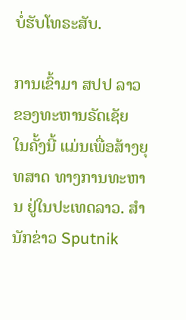ບໍ່ຮັບໂທຣະສັບ.

ການເຂົ້າມາ ສປປ ລາວ ຂອງທະຫານຣັດເຊັຍ ໃນຄັ້ງນີ້ ແມ່ນເພື່ອສ້າງຍຸທສາດ ທາງການທະຫານ ຢູ່ໃນປະເທດລາວ. ສຳນັກຂ່າວ Sputnik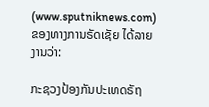(www.sputniknews.com) ຂອງທາງການຣັດເຊັຍ ໄດ້ລາຍງານວ່າ:

ກະຊວງປ້ອງກັນປະເທດຣັຖ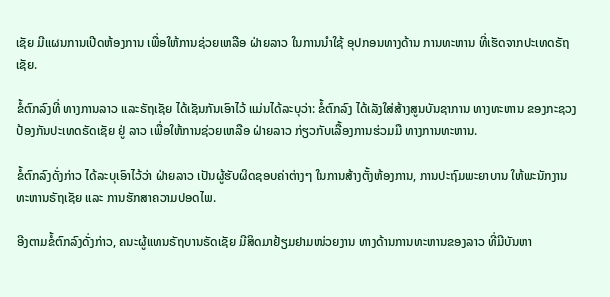ເຊັຍ ມີແຜນການເປີດຫ້ອງການ ເພື່ອໃຫ້ການຊ່ວຍເຫລືອ ຝ່າຍລາວ ໃນການນຳໃຊ້ ອຸປກອນທາງດ້ານ ການທະຫານ ທີ່ເຮັດຈາກປະເທດຣັຖເຊັຍ.

ຂໍ້ຕົກລົງທີ່ ທາງການລາວ ແລະຣັຖເຊັຍ ໄດ້ເຊັນກັນເອົາໄວ້ ແມ່ນໄດ້ລະບຸວ່າ: ຂໍ້ຕົກລົງ ໄດ້ເລັງໃສ່ສ້າງສູນບັນຊາການ ທາງທະຫານ ຂອງກະຊວງປ້ອງກັນປະເທດຣັດເຊັຍ ຢູ່ ລາວ ເພື່ອໃຫ້ການຊ່ວຍເຫລືອ ຝ່າຍລາວ ກ່ຽວກັບເລື້ອງການຮ່ວມມື ທາງການທະຫານ.

ຂໍ້ຕົກລົງດັ່ງກ່າວ ໄດ້ລະບຸເອົາໄວ້ວ່າ ຝ່າຍລາວ ເປັນຜູ້ຮັບຜິດຊອບຄ່າຕ່າງໆ ໃນການສ້າງຕັ້ງຫ້ອງການ, ການປະຖົມພະຍາບານ ໃຫ້ພະນັກງານ ທະຫານຣັຖເຊັຍ ແລະ ການຮັກສາຄວາມປອດໄພ.

ອີງຕາມຂໍ້ຕົກລົງດັ່ງກ່າວ, ຄນະຜູ້ແທນຣັຖບານຣັດເຊັຍ ມີສິດມາຢ້ຽມຢາມໜ່ວຍງານ ທາງດ້ານການທະຫານຂອງລາວ ທີ່ມີບັນຫາ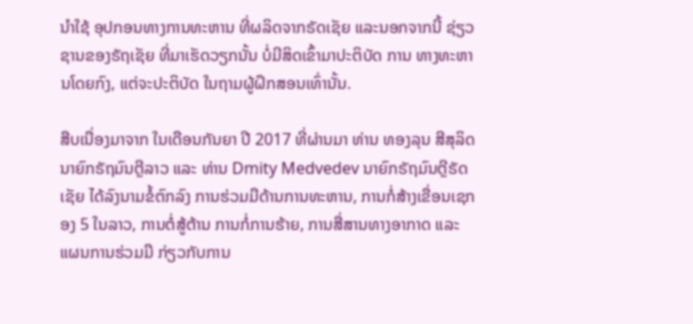ນຳໃຊ້ ອຸປກອນທາງການທະຫານ ທີ່ຜລິດຈາກຣັດເຊັຍ ແລະນອກຈາກນີ້ ຊ່ຽວຊານຂອງຣັຖເຊັຍ ທີ່ມາເຮັດວຽກນັ້ນ ບໍ່ມີສິດເຂົ້າມາປະຕິບັດ ການ ທາງທະຫານໂດຍກົງ, ແຕ່ຈະປະຕິບັດ ໃນຖາມຜູ້ຝຶກສອນເທົ່ານັ້ນ.

ສືບເນື່ອງມາຈາກ ໃນເດືອນກັນຍາ ປີ 2017 ທີ່ຜ່ານມາ ທ່ານ ທອງລຸນ ສີສຸລິດ ນາຍົກຣັຖມົນຕຼີລາວ ແລະ ທ່ານ Dmity Medvedev ນາຍົກຣັຖມົນຕຼີຣັດເຊັຍ ໄດ້ລົງນາມຂໍ້ຕົກລົງ ການຮ່ວມມືດ້ານການທະຫານ, ການກໍ່ສ້າງເຂື່ອນເຊກອງ 5 ໃນລາວ, ການຕໍ່ສູ້ຕ້ານ ການກໍ່ການຮ້າຍ, ການສື່ສານທາງອາກາດ ແລະ ແຜນການຮ່ວມມື ກ່ຽວກັບການ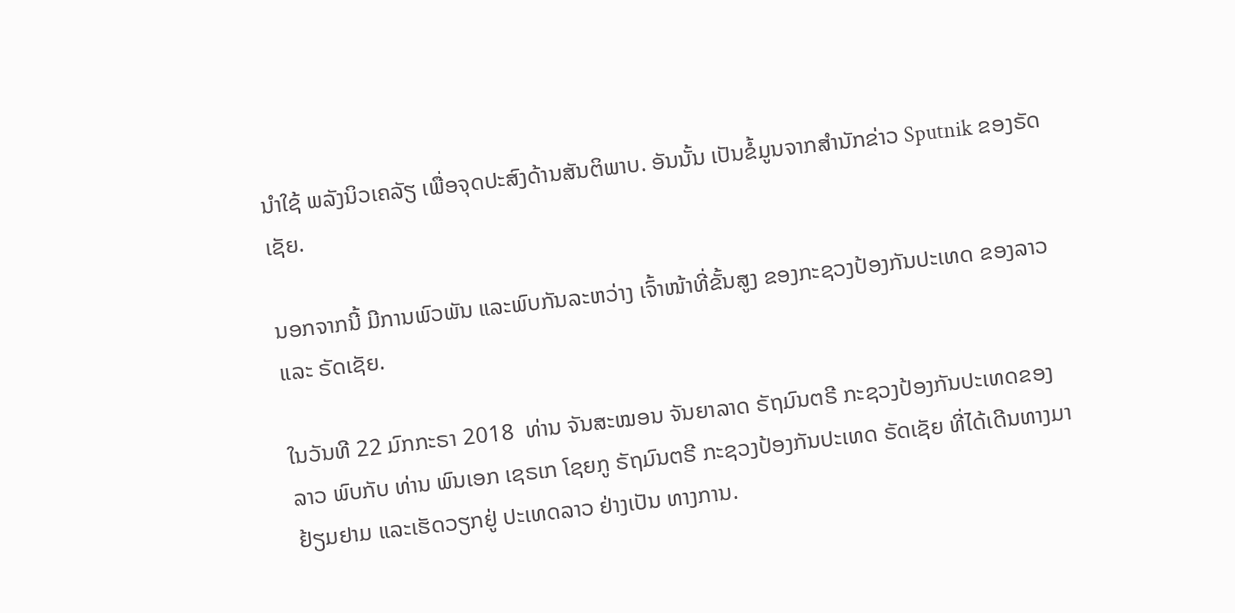ນຳໃຊ້ ພລັງນິວເຄລັຽ ເພື່ອຈຸດປະສົງດ້ານສັນຕິພາບ. ອັນນັ້ນ ເປັນຂໍ້ມູນຈາກສຳນັກຂ່າວ Sputnik ຂອງຣັດເຊັຍ.

ນອກຈາກນີ້ ມີການພົວພັນ ແລະພົບກັນລະຫວ່າງ ເຈົ້າໜ້າທີ່ຂັ້ນສູງ ຂອງກະຊວງປ້ອງກັນປະເທດ ຂອງລາວ ແລະ ຣັດເຊັຍ.

ໃນວັນທີ 22 ມົກກະຣາ 2018  ທ່ານ ຈັນສະໝອນ ຈັນຍາລາດ ຣັຖມົນຕຣີ ກະຊວງປ້ອງກັນປະເທດຂອງລາວ ພົບກັບ ທ່ານ ພົນເອກ ເຊຣເກ ໂຊຍກູ ຣັຖມົນຕຣີ ກະຊວງປ້ອງກັນປະເທດ ຣັດເຊັຍ ທີ່ໄດ້ເດີນທາງມາຢ້ຽມຢາມ ແລະເຮັດວຽກຢູ່ ປະເທດລາວ ຢ່າງເປັນ ທາງການ.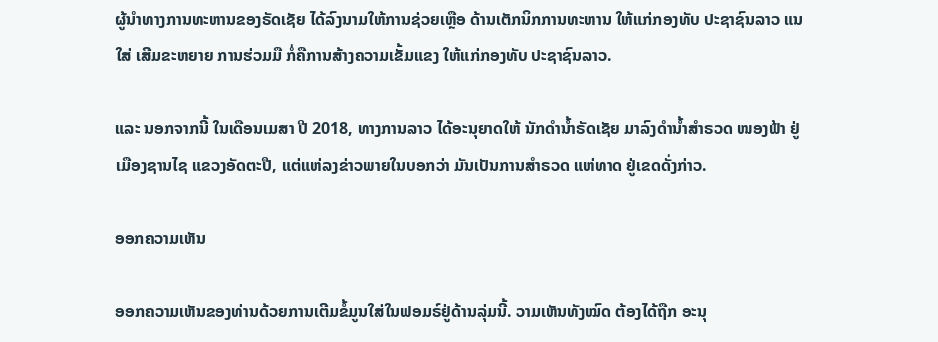ຜູ້ນຳທາງການທະຫານຂອງຣັດເຊັຍ ໄດ້ລົງນາມໃຫ້ການຊ່ວຍເຫຼືອ ດ້ານເຕັກນິກການທະຫານ ໃຫ້ແກ່ກອງທັບ ປະຊາຊົນລາວ ແນໃສ່ ເສີມຂະຫຍາຍ ການຮ່ວມມື ກໍ່ຄືການສ້າງຄວາມເຂັ້ມແຂງ ໃຫ້ແກ່ກອງທັບ ປະຊາຊົນລາວ.

ແລະ ນອກຈາກນີ້ ໃນເດືອນເມສາ ປີ 2018, ທາງການລາວ ໄດ້ອະນຸຍາດໃຫ້ ນັກດຳນ້ຳຣັດເຊັຍ ມາລົງດຳນ້ຳສຳຣວດ ໜອງຟ້າ ຢູ່ ເມືອງຊານໄຊ ແຂວງອັດຕະປື, ແຕ່ແຫ່ລງຂ່າວພາຍໃນບອກວ່າ ມັນເປັນການສຳຣວດ ແຫ່ທາດ ຢູ່ເຂດດັ່ງກ່າວ.

ອອກຄວາມເຫັນ

ອອກຄວາມເຫັນຂອງທ່ານດ້ວຍການເຕີມຂໍ້ມູນໃສ່ໃນຟອມຣ໌ຢູ່ດ້ານລຸ່ມນີ້. ວາມເຫັນທັງໝົດ ຕ້ອງໄດ້ຖືກ ອະນຸ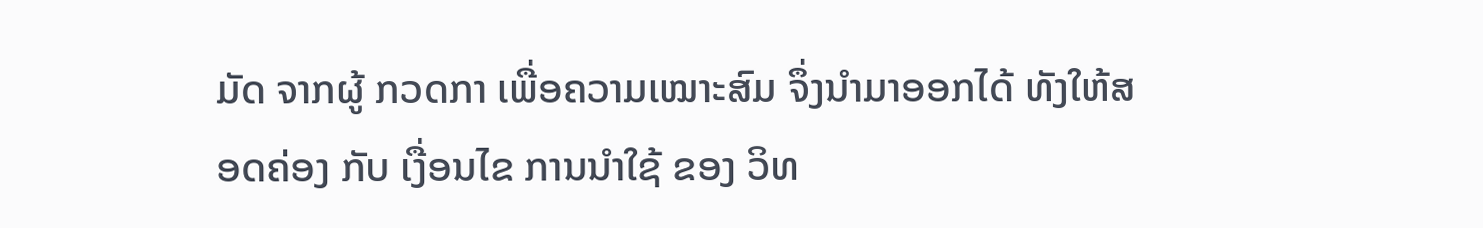ມັດ ຈາກຜູ້ ກວດກາ ເພື່ອຄວາມເໝາະສົມ ຈຶ່ງນໍາມາອອກໄດ້ ທັງໃຫ້ສອດຄ່ອງ ກັບ ເງື່ອນໄຂ ການນຳໃຊ້ ຂອງ ວິທ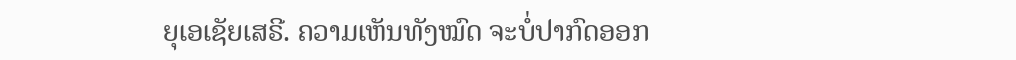ຍຸເອເຊັຍເສຣີ. ຄວາມເຫັນທັງໝົດ ຈະບໍ່ປາກົດອອກ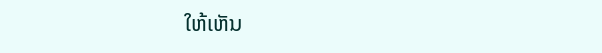ໃຫ້ເຫັນ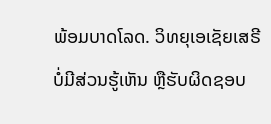ພ້ອມບາດໂລດ. ວິທຍຸເອເຊັຍເສຣີ ບໍ່ມີສ່ວນຮູ້ເຫັນ ຫຼືຮັບຜິດຊອບ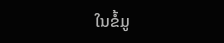ໃນຂໍ້ມູ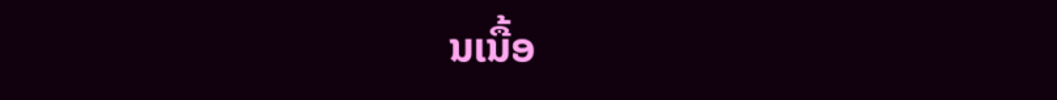ນເນື້ອ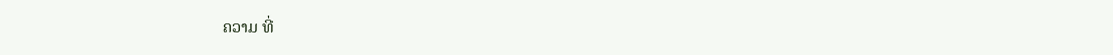ຄວາມ ທີ່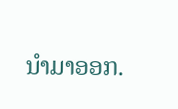ນໍາມາອອກ.